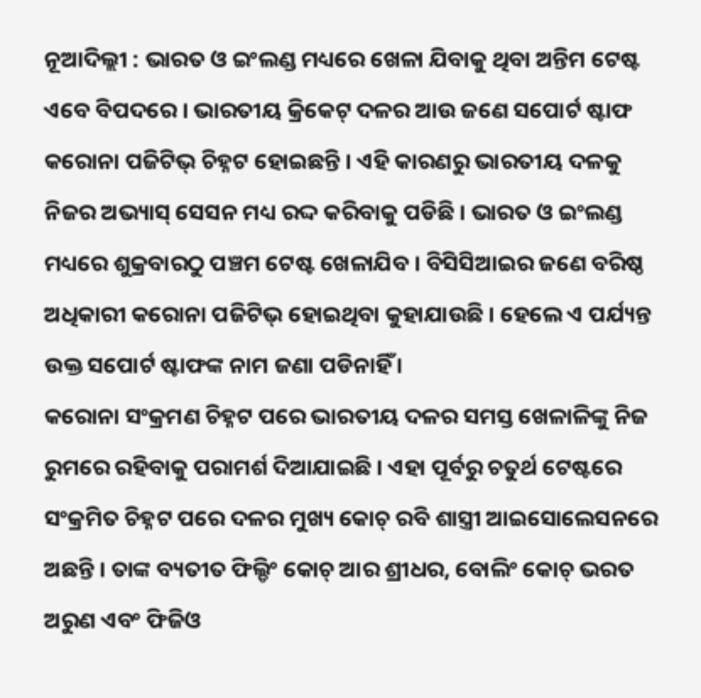ନୂଆଦିଲ୍ଲୀ : ଭାରତ ଓ ଇଂଲଣ୍ଡ ମଧ୍ୟରେ ଖେଳା ଯିବାକୁ ଥିବା ଅନ୍ତିମ ଟେଷ୍ଟ ଏବେ ବିପଦରେ । ଭାରତୀୟ କ୍ରିକେଟ୍ ଦଳର ଆଉ ଜଣେ ସପୋର୍ଟ ଷ୍ଟାଫ କରୋନା ପଜିଟିଭ୍ ଚିହ୍ନଟ ହୋଇଛନ୍ତି । ଏହି କାରଣରୁ ଭାରତୀୟ ଦଳକୁ ନିଜର ଅଭ୍ୟାସ୍ ସେସନ ମଧ୍ୟ ରଦ୍ଦ କରିବାକୁ ପଡିଛି । ଭାରତ ଓ ଇଂଲଣ୍ଡ ମଧ୍ୟରେ ଶୁକ୍ରବାରଠୁ ପଞ୍ଚମ ଟେଷ୍ଟ ଖେଳାଯିବ । ବିସିସିଆଇର ଜଣେ ବରିଷ୍ଠ ଅଧିକାରୀ କରୋନା ପଜିଟିଭ୍ ହୋଇଥିବା କୁହାଯାଉଛି । ହେଲେ ଏ ପର୍ଯ୍ୟନ୍ତ ଉକ୍ତ ସପୋର୍ଟ ଷ୍ଟାଫଙ୍କ ନାମ ଜଣା ପଡିନାହିଁ ।
କରୋନା ସଂକ୍ରମଣ ଚିହ୍ନଟ ପରେ ଭାରତୀୟ ଦଳର ସମସ୍ତ ଖେଳାଳିଙ୍କୁ ନିଜ ରୁମରେ ରହିବାକୁ ପରାମର୍ଶ ଦିଆଯାଇଛି । ଏହା ପୂର୍ବରୁ ଚତୁର୍ଥ ଟେଷ୍ଟରେ ସଂକ୍ରମିତ ଚିହ୍ନଟ ପରେ ଦଳର ମୁଖ୍ୟ କୋଚ୍ ରବି ଶାସ୍ତ୍ରୀ ଆଇସୋଲେସନରେ ଅଛନ୍ତି । ତାଙ୍କ ବ୍ୟତୀତ ଫିଲ୍ଡିଂ କୋଚ୍ ଆର ଶ୍ରୀଧର, ବୋଲିଂ କୋଚ୍ ଭରତ ଅରୁଣ ଏବଂ ଫିଜିଓ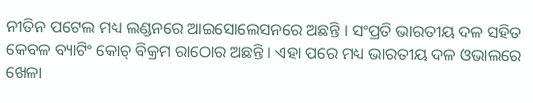ନୀତିନ ପଟେଲ ମଧ୍ୟ ଲଣ୍ଡନରେ ଆଇସୋଲେସନରେ ଅଛନ୍ତି । ସଂପ୍ରତି ଭାରତୀୟ ଦଳ ସହିତ କେବଳ ବ୍ୟାଟିଂ କୋଚ୍ ବିକ୍ରମ ରାଠୋର ଅଛନ୍ତି । ଏହା ପରେ ମଧ୍ୟ ଭାରତୀୟ ଦଳ ଓଭାଲରେ ଖେଳା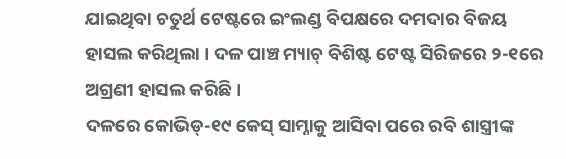ଯାଇଥିବା ଚତୁର୍ଥ ଟେଷ୍ଟରେ ଇଂଲଣ୍ଡ ବିପକ୍ଷରେ ଦମଦାର ବିଜୟ ହାସଲ କରିଥିଲା । ଦଳ ପାଞ୍ଚ ମ୍ୟାଚ୍ ବିଶିଷ୍ଟ ଟେଷ୍ଟ ସିରିଜରେ ୨-୧ରେ ଅଗ୍ରଣୀ ହାସଲ କରିଛି ।
ଦଳରେ କୋଭିଡ୍-୧୯ କେସ୍ ସାମ୍ନାକୁ ଆସିବା ପରେ ରବି ଶାସ୍ତ୍ରୀଙ୍କ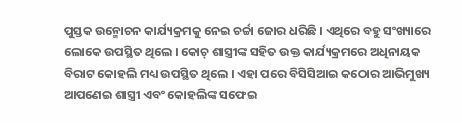ପୁସ୍ତକ ଉନ୍ମୋଚନ କାର୍ଯ୍ୟକ୍ରମକୁ ନେଇ ଚର୍ଚ୍ଚା ଜୋର ଧରିଛି । ଏଥିରେ ବହୁ ସଂଖ୍ୟାରେ ଲୋକେ ଉପସ୍ଥିତ ଥିଲେ । କୋଚ୍ ଶାସ୍ତ୍ରୀଙ୍କ ସହିତ ଉକ୍ତ କାର୍ଯ୍ୟକ୍ରମରେ ଅଧିନାୟକ ବିରାଟ କୋହଲି ମଧ୍ୟ ଉପସ୍ଥିତ ଥିଲେ । ଏହା ପରେ ବିସିସିଆଇ କଠୋର ଆଭିମୁଖ୍ୟ ଆପଣେଇ ଶାସ୍ତ୍ରୀ ଏବଂ କୋହଲିଙ୍କ ସଫେଇ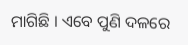ମାଗିଛି । ଏବେ ପୁଣି ଦଳରେ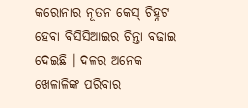କରୋନାର ନୂତନ କେସ୍ ଚିହ୍ନଟ ହେବା ବିସିସିଆଇର ଚିନ୍ତା ବଢାଇ ଦେଇଛି । ଦଳର ଅନେକ ଖେଳାଳିଙ୍କ ପରିବାର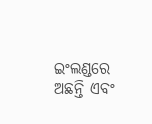ଇଂଲଣ୍ଡରେ ଅଛନ୍ତି ଏବଂ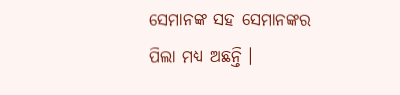ସେମାନଙ୍କ ସହ ସେମାନଙ୍କର ପିଲା ମଧ୍ୟ ଅଛନ୍ତି ।